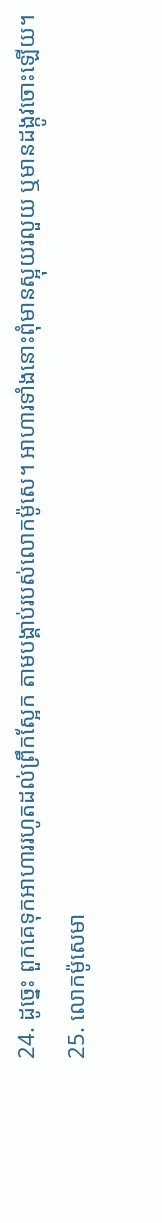24. ដូច្នេះ ពួកគេទុកអាហាររហូតដល់ព្រឹកស្អែក តាមបង្គាប់របស់លោកម៉ូសេ។ អាហារទាំងនោះពុំមានស្អុយរលួយ ឬមានដង្កូវចោះឡើយ។
25. លោកម៉ូសេមា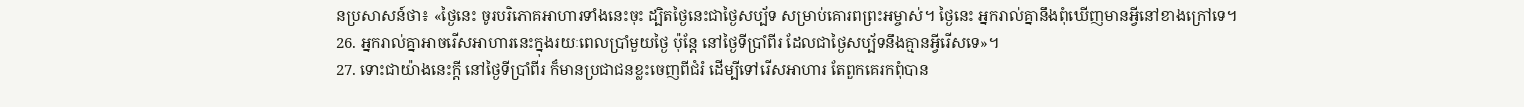នប្រសាសន៍ថា៖ «ថ្ងៃនេះ ចូរបរិភោគអាហារទាំងនេះចុះ ដ្បិតថ្ងៃនេះជាថ្ងៃសប្ប័ទ សម្រាប់គោរពព្រះអម្ចាស់។ ថ្ងៃនេះ អ្នករាល់គ្នានឹងពុំឃើញមានអ្វីនៅខាងក្រៅទេ។
26. អ្នករាល់គ្នាអាចរើសអាហារនេះក្នុងរយៈពេលប្រាំមួយថ្ងៃ ប៉ុន្តែ នៅថ្ងៃទីប្រាំពីរ ដែលជាថ្ងៃសប្ប័ទនឹងគ្មានអ្វីរើសទេ»។
27. ទោះជាយ៉ាងនេះក្ដី នៅថ្ងៃទីប្រាំពីរ ក៏មានប្រជាជនខ្លះចេញពីជំរំ ដើម្បីទៅរើសអាហារ តែពួកគេរកពុំបាន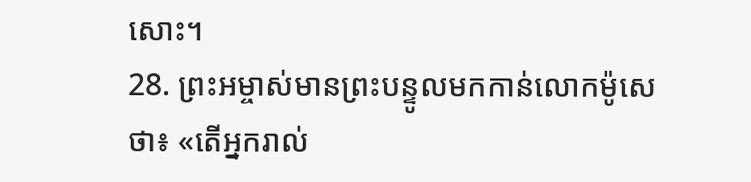សោះ។
28. ព្រះអម្ចាស់មានព្រះបន្ទូលមកកាន់លោកម៉ូសេថា៖ «តើអ្នករាល់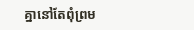គ្នានៅតែពុំព្រម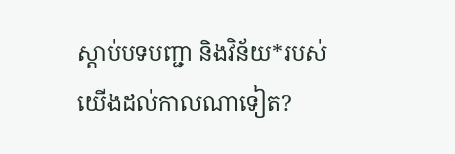ស្ដាប់បទបញ្ជា និងវិន័យ*របស់យើងដល់កាលណាទៀត?